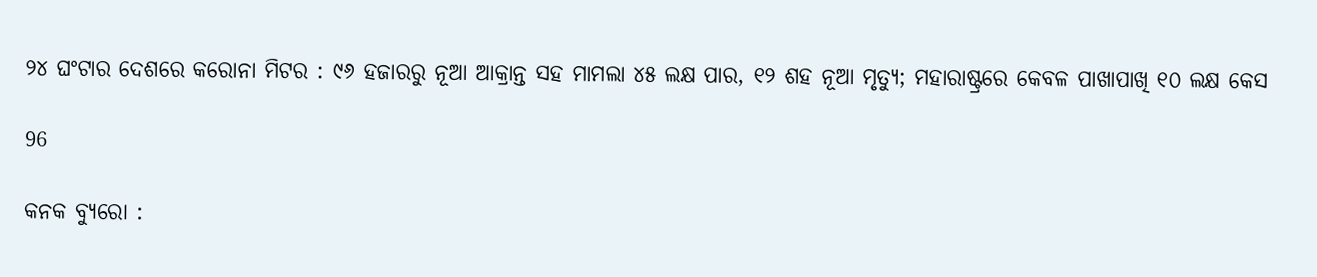୨୪ ଘଂଟାର ଦେଶରେ କରୋନା ମିଟର : ୯୬ ହଜାରରୁ ନୂଆ ଆକ୍ରାନ୍ତ ସହ ମାମଲା ୪୫ ଲକ୍ଷ ପାର, ୧୨ ଶହ ନୂଆ ମୃତ୍ୟୁ; ମହାରାଷ୍ଟ୍ରରେ କେବଳ ପାଖାପାଖି ୧୦ ଲକ୍ଷ କେସ

96

କନକ ବ୍ୟୁରୋ :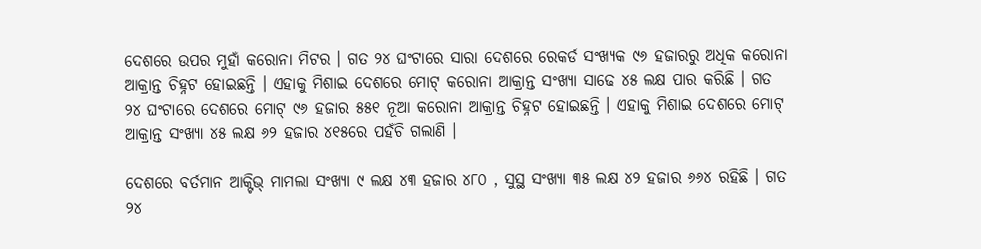ଦେଶରେ ଉପର ମୁହାଁ କରୋନା ମିଟର । ଗତ ୨୪ ଘଂଟାରେ ସାରା ଦେଶରେ ରେକର୍ଡ ସଂଖ୍ୟକ ୯୬ ହଜାରରୁ ଅଧିକ କରୋନା ଆକ୍ରାନ୍ତ ଚିହ୍ନଟ ହୋଇଛନ୍ତି । ଏହାକୁ ମିଶାଇ ଦେଶରେ ମୋଟ୍ କରୋନା ଆକ୍ରାନ୍ତ ସଂଖ୍ୟା ସାଢେ ୪୫ ଲକ୍ଷ ପାର କରିଛି । ଗତ ୨୪ ଘଂଟାରେ ଦେଶରେ ମୋଟ୍ ୯୬ ହଜାର ୫୫୧ ନୂଆ କରୋନା ଆକ୍ରାନ୍ତ ଚିହ୍ନଟ ହୋଇଛନ୍ତି । ଏହାକୁ ମିଶାଇ ଦେଶରେ ମୋଟ୍ ଆକ୍ରାନ୍ତ ସଂଖ୍ୟା ୪୫ ଲକ୍ଷ ୬୨ ହଜାର ୪୧୫ରେ ପହଁଚି ଗଲାଣି ।

ଦେଶରେ ବର୍ତମାନ ଆକ୍ଟିଭ୍ ମାମଲା ସଂଖ୍ୟା ୯ ଲକ୍ଷ ୪୩ ହଜାର ୪୮୦ , ସୁସ୍ଥ ସଂଖ୍ୟା ୩୫ ଲକ୍ଷ ୪୨ ହଜାର ୬୬୪ ରହିଛି । ଗତ ୨୪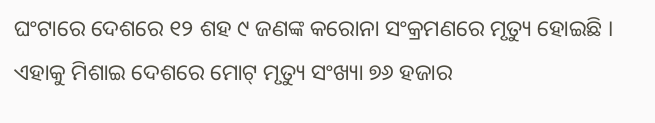ଘଂଟାରେ ଦେଶରେ ୧୨ ଶହ ୯ ଜଣଙ୍କ କରୋନା ସଂକ୍ରମଣରେ ମୃତ୍ୟୁ ହୋଇଛି । ଏହାକୁ ମିଶାଇ ଦେଶରେ ମୋଟ୍ ମୃତ୍ୟୁ ସଂଖ୍ୟା ୭୬ ହଜାର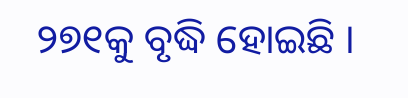୨୭୧କୁ ବୃଦ୍ଧି ହୋଇଛି ।